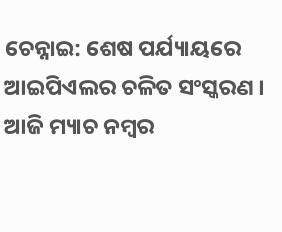ଚେନ୍ନାଇ: ଶେଷ ପର୍ଯ୍ୟାୟରେ ଆଇପିଏଲର ଚଳିତ ସଂସ୍କରଣ । ଆଜି ମ୍ୟାଚ ନମ୍ବର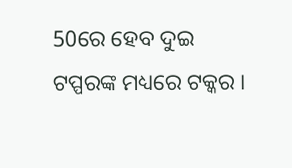50ରେ ହେବ ଦୁଇ ଟପ୍ପରଙ୍କ ମଧ୍ୟରେ ଟକ୍କର ।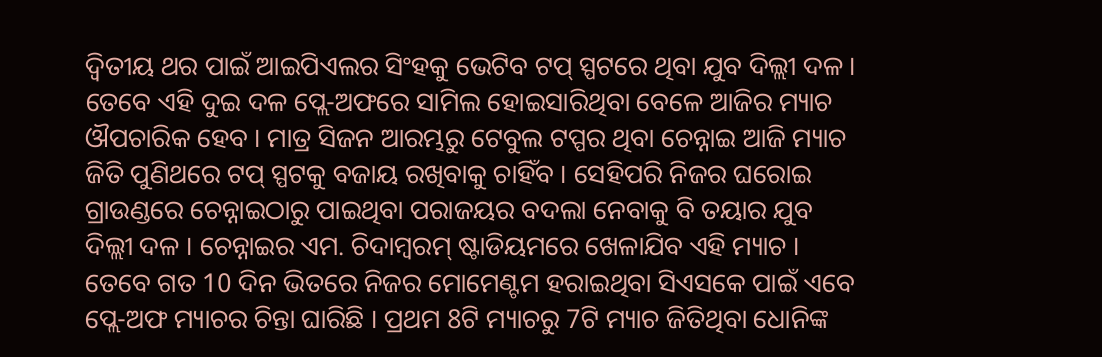ଦ୍ବିତୀୟ ଥର ପାଇଁ ଆଇପିଏଲର ସିଂହକୁ ଭେଟିବ ଟପ୍ ସ୍ପଟରେ ଥିବା ଯୁବ ଦିଲ୍ଲୀ ଦଳ ।
ତେବେ ଏହି ଦୁଇ ଦଳ ପ୍ଲେ-ଅଫରେ ସାମିଲ ହୋଇସାରିଥିବା ବେଳେ ଆଜିର ମ୍ୟାଚ ଔପଚାରିକ ହେବ । ମାତ୍ର ସିଜନ ଆରମ୍ଭରୁ ଟେବୁଲ ଟପ୍ପର ଥିବା ଚେନ୍ନାଇ ଆଜି ମ୍ୟାଚ ଜିତି ପୁଣିଥରେ ଟପ୍ ସ୍ପଟକୁ ବଜାୟ ରଖିବାକୁ ଚାହିଁବ । ସେହିପରି ନିଜର ଘରୋଇ ଗ୍ରାଉଣ୍ଡରେ ଚେନ୍ନାଇଠାରୁ ପାଇଥିବା ପରାଜୟର ବଦଲା ନେବାକୁ ବି ତୟାର ଯୁବ ଦିଲ୍ଲୀ ଦଳ । ଚେନ୍ନାଇର ଏମ. ଚିଦାମ୍ବରମ୍ ଷ୍ଟାଡିୟମରେ ଖେଳାଯିବ ଏହି ମ୍ୟାଚ ।
ତେବେ ଗତ 10 ଦିନ ଭିତରେ ନିଜର ମୋମେଣ୍ଟମ ହରାଇଥିବା ସିଏସକେ ପାଇଁ ଏବେ ପ୍ଲେ-ଅଫ ମ୍ୟାଚର ଚିନ୍ତା ଘାରିଛି । ପ୍ରଥମ 8ଟି ମ୍ୟାଚରୁ 7ଟି ମ୍ୟାଚ ଜିତିଥିବା ଧୋନିଙ୍କ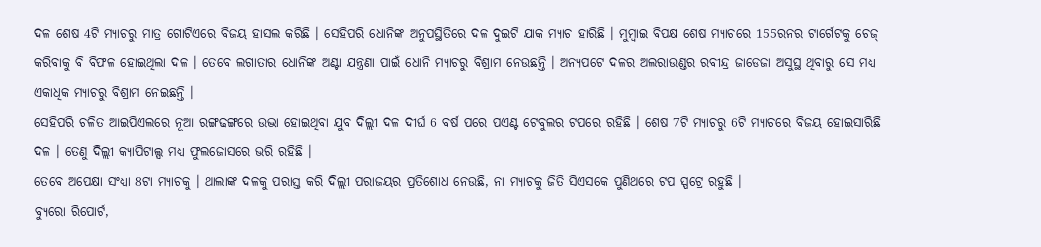ଦଳ ଶେଷ 4ଟି ମ୍ୟାଚରୁ ମାତ୍ର ଗୋଟିଏରେ ବିଜୟ ହାସଲ କରିଛି । ସେହିପରି ଧୋନିଙ୍କ ଅନୁପସ୍ଥିତିରେ ଦଳ ଦୁଇଟି ଯାକ ମ୍ୟାଚ ହାରିଛି । ମୁମ୍ବାଇ ବିପକ୍ଷ ଶେଷ ମ୍ୟାଚରେ 155ରନର ଟାର୍ଗେଟକୁ ଚେଜ୍ କରିବାକୁ ବି ବିଫଳ ହୋଇଥିଲା ଦଳ । ତେବେ ଲଗାତାର ଧୋନିଙ୍କ ଅଣ୍ଟା ଯନ୍ତ୍ରଣା ପାଇଁ ଧୋନି ମ୍ୟାଚରୁ ବିଶ୍ରାମ ନେଉଛନ୍ତି । ଅନ୍ୟପଟେ ଦଳର ଅଲରାଉଣ୍ଡର ରବୀନ୍ଦ୍ର ଜାଡେଜା ଅସୁସ୍ଥ ଥିବାରୁ ସେ ମଧ୍ୟ ଏକାଧିକ ମ୍ୟାଚରୁ ବିଶ୍ରାମ ନେଇଛନ୍ତି ।
ସେହିପରି ଚଳିତ ଆଇପିଏଲରେ ନୂଆ ରଙ୍ଗଢଙ୍ଗରେ ଉଦ୍ଭା ହୋଇଥିବା ଯୁବ ଦିଲ୍ଲୀ ଦଳ ଦୀର୍ଘ 6 ବର୍ଷ ପରେ ପଏଣ୍ଟ ଟେବୁଲର ଟପରେ ରହିଛି । ଶେଷ 7ଟି ମ୍ୟାଚରୁ 6ଟି ମ୍ୟାଚରେ ବିଜୟ ହୋଇସାରିଛି ଦଳ । ତେଣୁ ଦିଲ୍ଲୀ କ୍ୟାପିଟାଲ୍ସ ମଧ୍ୟ ଫୁଲଜୋସରେ ଭରି ରହିଛି ।
ତେବେ ଅପେକ୍ଷା ସଂଧ୍ୟା 8ଟା ମ୍ୟାଚକୁ । ଥାଲାଙ୍କ ଦଳକୁ ପରାସ୍ତ କରି ଦିଲ୍ଲୀ ପରାଜୟର ପ୍ରତିଶୋଧ ନେଉଛି, ନା ମ୍ୟାଚକୁ ଜିତି ସିଏସକେ ପୁଣିଥରେ ଟପ ସ୍ପଟ୍ରେ ରହୁଛି ।
ବ୍ୟୁରୋ ରିପୋର୍ଟ,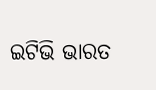ଇଟିଭି ଭାରତ